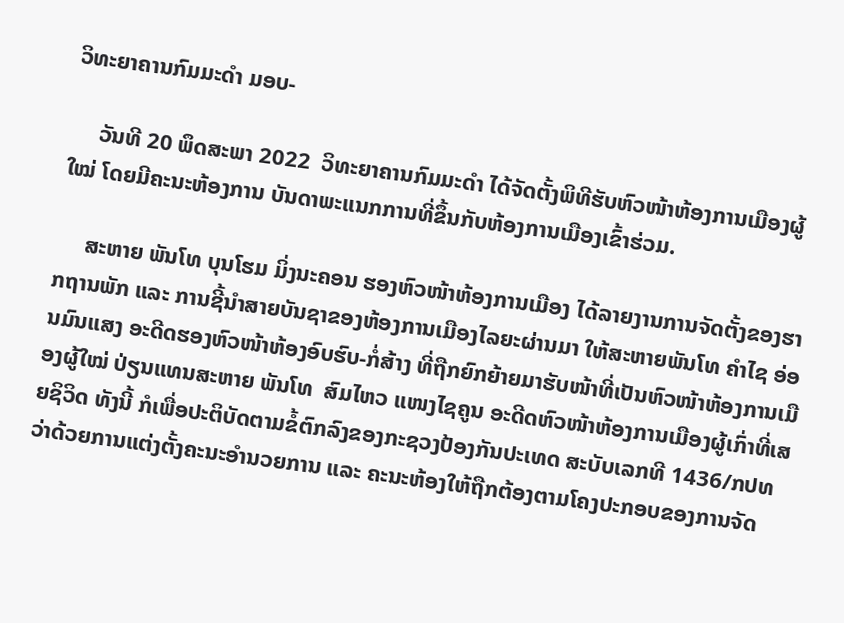ວິທະຍາຄານກົມມະດຳ ມອບ-

     ວັນທີ 20 ພຶດສະພາ 2022  ວິທະຍາຄານກົມມະດຳ ໄດ້ຈັດຕັ້ງພິທີຮັບຫົວໜ້າຫ້ອງການເມືອງຜູ້ໃໝ່ ໂດຍມີຄະນະຫ້ອງການ ບັນດາພະແນກການທີ່ຂຶ້ນກັບຫ້ອງການເມືອງເຂົ້າຮ່ວມ.

     ສະຫາຍ ພັນໂທ ບຸນໂຮມ ມິ່ງນະຄອນ ຮອງຫົວໜ້າຫ້ອງການເມືອງ ໄດ້ລາຍງານການຈັດຕັ້ງຂອງຮາກຖານພັກ ແລະ ການຊີ້ນຳສາຍບັນຊາຂອງຫ້ອງການເມືອງໄລຍະຜ່ານມາ ໃຫ້ສະຫາຍພັນໂທ ຄຳໄຊ ອ່ອນມົນແສງ ອະດີດຮອງຫົວໜ້າຫ້ອງອົບຮົບ-ກໍ່ສ້າງ ທີ່ຖືກຍົກຍ້າຍມາຮັບໜ້າທີ່ເປັນຫົວໜ້າຫ້ອງການເມືອງຜູ້ໃໝ່ ປ່ຽນແທນສະຫາຍ ພັນໂທ  ສົມໄຫວ ແໜງໄຊຄູນ ອະດີດຫົວໜ້າຫ້ອງການເມືອງຜູ້ເກົ່າທີ່ເສຍຊິວິດ ທັງນີ້ ກໍເພື່ອປະຕິບັດຕາມຂໍ້ຕົກລົງຂອງກະຊວງປ້ອງກັນປະເທດ ສະບັບເລກທີ 1436/ກປທ ວ່າດ້ວຍການແຕ່ງຕັ້ງຄະນະອໍານວຍການ ແລະ ຄະນະຫ້ອງໃຫ້ຖືກຕ້ອງຕາມໂຄງປະກອບຂອງການຈັດ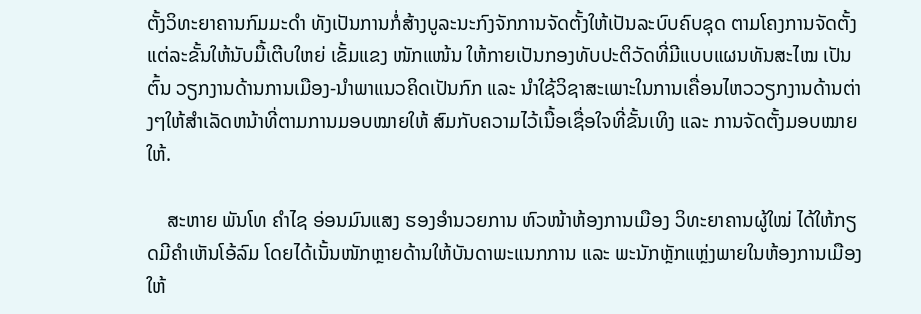ຕັ້ງວິທະຍາຄານກົມມະດຳ ທັງເປັນການກໍ່ສ້າງບູລະນະກົງຈັກການຈັດຕັ້ງໃຫ້ເປັນລະບົບຄົບຊຸດ ຕາມໂຄງການຈັດຕັ້ງແຕ່ລະຂັ້ນໃຫ້ນັບມື້ເຕີບໃຫຍ່ ເຂັ້ມແຂງ ໜັກແໜ້ນ ໃຫ້ກາຍເປັນກອງທັບປະຕິວັດທີ່ມີແບບແຜນທັນສະໄໝ ເປັນຕົ້ນ ວຽກງານດ້ານການເມືອງ-ນຳພາແນວຄິດເປັນກົກ ແລະ ນຳໃຊ້ວິຊາສະເພາະໃນການເຄື່ອນໄຫວວຽກງານດ້ານຕ່າງໆໃຫ້ສຳເລັດຫນ້າທີ່ຕາມການມອບໝາຍໃຫ້ ສົມກັບຄວາມໄວ້ເນື້ອເຊື່ອໃຈທີ່ຂັ້ນເທິງ ແລະ ການຈັດຕັ້ງມອບໝາຍໃຫ້.

    ສະຫາຍ ພັນໂທ ຄຳໄຊ ອ່ອນມົນແສງ ຮອງອຳນວຍການ ຫົວໜ້າຫ້ອງການເມືອງ ວິທະຍາຄານຜູ້ໃໝ່ ໄດ້ໃຫ້ກຽດມີຄຳເຫັນໂອ້ລົມ ໂດຍໄດ້ເນັ້ນໜັກຫຼາຍດ້ານໃຫ້ບັນດາພະແນກການ ແລະ ພະນັກຫຼັກແຫຼ່ງພາຍໃນຫ້ອງການເມືອງ ໃຫ້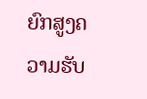ຍົກສູງຄວາມຮັບ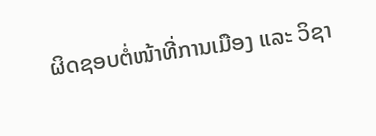ຜິດຊອບຕໍ່ໜ້າທີ່ການເມືອງ ແລະ ວິຊາ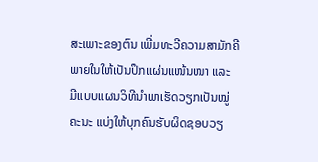ສະເພາະຂອງຕົນ ເພີ່ມທະວີຄວາມສາມັກຄີພາຍໃນໃຫ້ເປັນປຶກແຜ່ນແໜ້ນໜາ ແລະ ມີແບບແຜນວິທີນຳພາເຮັດວຽກເປັນໝູ່ຄະນະ ແບ່ງໃຫ້ບຸກຄົນຮັບຜິດຊອບວຽ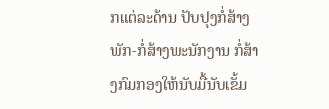ກແຕ່ລະດ້ານ ປັບປຸງກໍ່ສ້າງພັກ-ກໍ່ສ້າງພະນັກງານ ກໍ່ສ້າງກົມກອງໃຫ້ນັບມື້ນັບເຂັ້ມ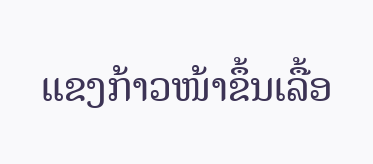ແຂງກ້າວໜ້າຂຶ້ນເລື້ອ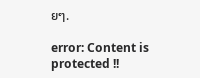ຍໆ.

error: Content is protected !!